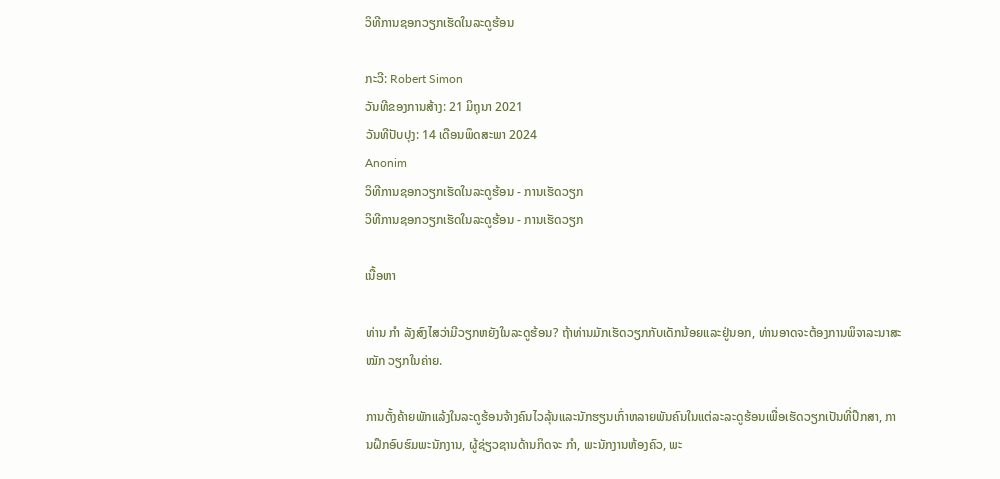ວິທີການຊອກວຽກເຮັດໃນລະດູຮ້ອນ

ກະວີ: Robert Simon
ວັນທີຂອງການສ້າງ: 21 ມິຖຸນາ 2021
ວັນທີປັບປຸງ: 14 ເດືອນພຶດສະພາ 2024
Anonim
ວິທີການຊອກວຽກເຮັດໃນລະດູຮ້ອນ - ການເຮັດວຽກ
ວິທີການຊອກວຽກເຮັດໃນລະດູຮ້ອນ - ການເຮັດວຽກ

ເນື້ອຫາ

ທ່ານ ກຳ ລັງສົງໄສວ່າມີວຽກຫຍັງໃນລະດູຮ້ອນ? ຖ້າທ່ານມັກເຮັດວຽກກັບເດັກນ້ອຍແລະຢູ່ນອກ, ທ່ານອາດຈະຕ້ອງການພິຈາລະນາສະ ໝັກ ວຽກໃນຄ່າຍ.

ການຕັ້ງຄ້າຍພັກແລ້ງໃນລະດູຮ້ອນຈ້າງຄົນໄວລຸ້ນແລະນັກຮຽນເກົ່າຫລາຍພັນຄົນໃນແຕ່ລະລະດູຮ້ອນເພື່ອເຮັດວຽກເປັນທີ່ປຶກສາ, ການຝຶກອົບຮົມພະນັກງານ, ຜູ້ຊ່ຽວຊານດ້ານກິດຈະ ກຳ, ພະນັກງານຫ້ອງຄົວ, ພະ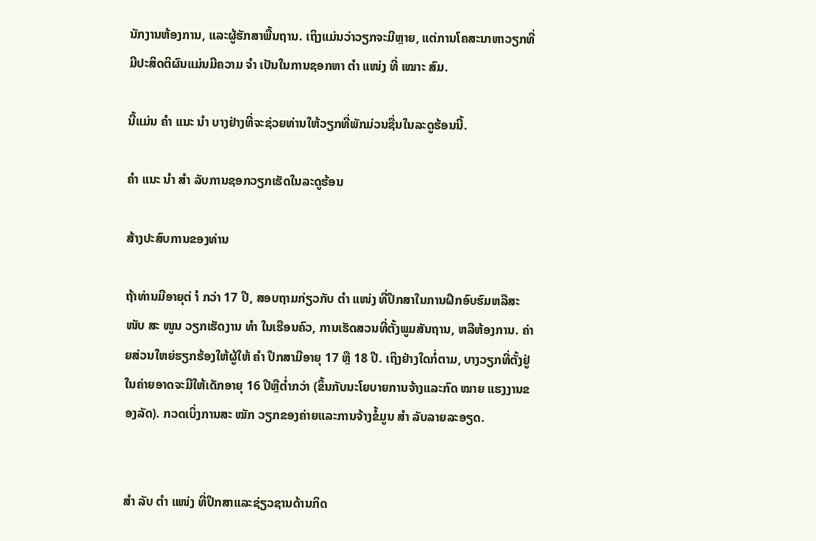ນັກງານຫ້ອງການ, ແລະຜູ້ຮັກສາພື້ນຖານ. ເຖິງແມ່ນວ່າວຽກຈະມີຫຼາຍ, ແຕ່ການໂຄສະນາຫາວຽກທີ່ມີປະສິດຕິຜົນແມ່ນມີຄວາມ ຈຳ ເປັນໃນການຊອກຫາ ຕຳ ແໜ່ງ ທີ່ ເໝາະ ສົມ.

ນີ້ແມ່ນ ຄຳ ແນະ ນຳ ບາງຢ່າງທີ່ຈະຊ່ວຍທ່ານໃຫ້ວຽກທີ່ພັກມ່ວນຊື່ນໃນລະດູຮ້ອນນີ້.

ຄຳ ແນະ ນຳ ສຳ ລັບການຊອກວຽກເຮັດໃນລະດູຮ້ອນ

ສ້າງປະສົບການຂອງທ່ານ

ຖ້າທ່ານມີອາຍຸຕ່ ຳ ກວ່າ 17 ປີ, ສອບຖາມກ່ຽວກັບ ຕຳ ແໜ່ງ ທີ່ປຶກສາໃນການຝຶກອົບຮົມຫລືສະ ໜັບ ສະ ໜູນ ວຽກເຮັດງານ ທຳ ໃນເຮືອນຄົວ, ການເຮັດສວນທີ່ຕັ້ງພູມສັນຖານ, ຫລືຫ້ອງການ. ຄ່າຍສ່ວນໃຫຍ່ຮຽກຮ້ອງໃຫ້ຜູ້ໃຫ້ ຄຳ ປຶກສາມີອາຍຸ 17 ຫຼື 18 ປີ. ເຖິງຢ່າງໃດກໍ່ຕາມ, ບາງວຽກທີ່ຕັ້ງຢູ່ໃນຄ່າຍອາດຈະມີໃຫ້ເດັກອາຍຸ 16 ປີຫຼືຕໍ່າກວ່າ (ຂຶ້ນກັບນະໂຍບາຍການຈ້າງແລະກົດ ໝາຍ ແຮງງານຂອງລັດ). ກວດເບິ່ງການສະ ໝັກ ວຽກຂອງຄ່າຍແລະການຈ້າງຂໍ້ມູນ ສຳ ລັບລາຍລະອຽດ.


ສຳ ລັບ ຕຳ ແໜ່ງ ທີ່ປຶກສາແລະຊ່ຽວຊານດ້ານກິດ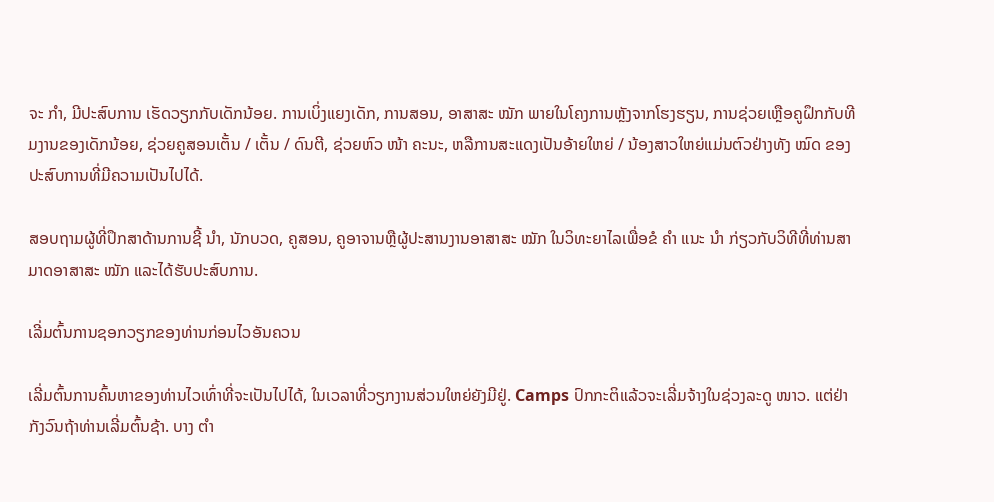ຈະ ກຳ, ມີປະສົບການ ເຮັດວຽກກັບເດັກນ້ອຍ. ການເບິ່ງແຍງເດັກ, ການສອນ, ອາສາສະ ໝັກ ພາຍໃນໂຄງການຫຼັງຈາກໂຮງຮຽນ, ການຊ່ວຍເຫຼືອຄູຝຶກກັບທີມງານຂອງເດັກນ້ອຍ, ຊ່ວຍຄູສອນເຕັ້ນ / ເຕັ້ນ / ດົນຕີ, ຊ່ວຍຫົວ ໜ້າ ຄະນະ, ຫລືການສະແດງເປັນອ້າຍໃຫຍ່ / ນ້ອງສາວໃຫຍ່ແມ່ນຕົວຢ່າງທັງ ໝົດ ຂອງປະສົບການທີ່ມີຄວາມເປັນໄປໄດ້.

ສອບຖາມຜູ້ທີ່ປຶກສາດ້ານການຊີ້ ນຳ, ນັກບວດ, ຄູສອນ, ຄູອາຈານຫຼືຜູ້ປະສານງານອາສາສະ ໝັກ ໃນວິທະຍາໄລເພື່ອຂໍ ຄຳ ແນະ ນຳ ກ່ຽວກັບວິທີທີ່ທ່ານສາມາດອາສາສະ ໝັກ ແລະໄດ້ຮັບປະສົບການ.

ເລີ່ມຕົ້ນການຊອກວຽກຂອງທ່ານກ່ອນໄວອັນຄວນ

ເລີ່ມຕົ້ນການຄົ້ນຫາຂອງທ່ານໄວເທົ່າທີ່ຈະເປັນໄປໄດ້, ໃນເວລາທີ່ວຽກງານສ່ວນໃຫຍ່ຍັງມີຢູ່. Camps ປົກກະຕິແລ້ວຈະເລີ່ມຈ້າງໃນຊ່ວງລະດູ ໜາວ. ແຕ່ຢ່າກັງວົນຖ້າທ່ານເລີ່ມຕົ້ນຊ້າ. ບາງ ຕຳ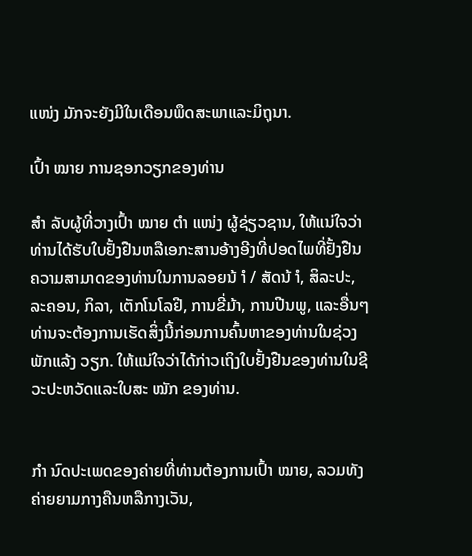ແໜ່ງ ມັກຈະຍັງມີໃນເດືອນພຶດສະພາແລະມິຖຸນາ.

ເປົ້າ ໝາຍ ການຊອກວຽກຂອງທ່ານ

ສຳ ລັບຜູ້ທີ່ວາງເປົ້າ ໝາຍ ຕຳ ແໜ່ງ ຜູ້ຊ່ຽວຊານ, ໃຫ້ແນ່ໃຈວ່າທ່ານໄດ້ຮັບໃບຢັ້ງຢືນຫລືເອກະສານອ້າງອີງທີ່ປອດໄພທີ່ຢັ້ງຢືນຄວາມສາມາດຂອງທ່ານໃນການລອຍນ້ ຳ / ສັດນ້ ຳ, ສິລະປະ, ລະຄອນ, ກິລາ, ເຕັກໂນໂລຢີ, ການຂີ່ມ້າ, ການປີນພູ, ແລະອື່ນໆທ່ານຈະຕ້ອງການເຮັດສິ່ງນີ້ກ່ອນການຄົ້ນຫາຂອງທ່ານໃນຊ່ວງພັກແລ້ງ ວຽກ. ໃຫ້ແນ່ໃຈວ່າໄດ້ກ່າວເຖິງໃບຢັ້ງຢືນຂອງທ່ານໃນຊີວະປະຫວັດແລະໃບສະ ໝັກ ຂອງທ່ານ.


ກຳ ນົດປະເພດຂອງຄ່າຍທີ່ທ່ານຕ້ອງການເປົ້າ ໝາຍ, ລວມທັງຄ່າຍຍາມກາງຄືນຫລືກາງເວັນ,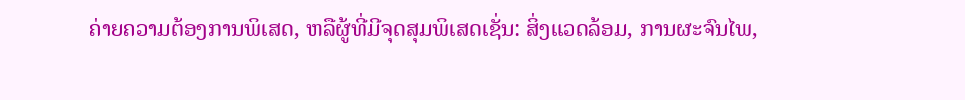ຄ່າຍຄວາມຕ້ອງການພິເສດ, ຫລືຜູ້ທີ່ມີຈຸດສຸມພິເສດເຊັ່ນ: ສິ່ງແວດລ້ອມ, ການຜະຈົນໄພ,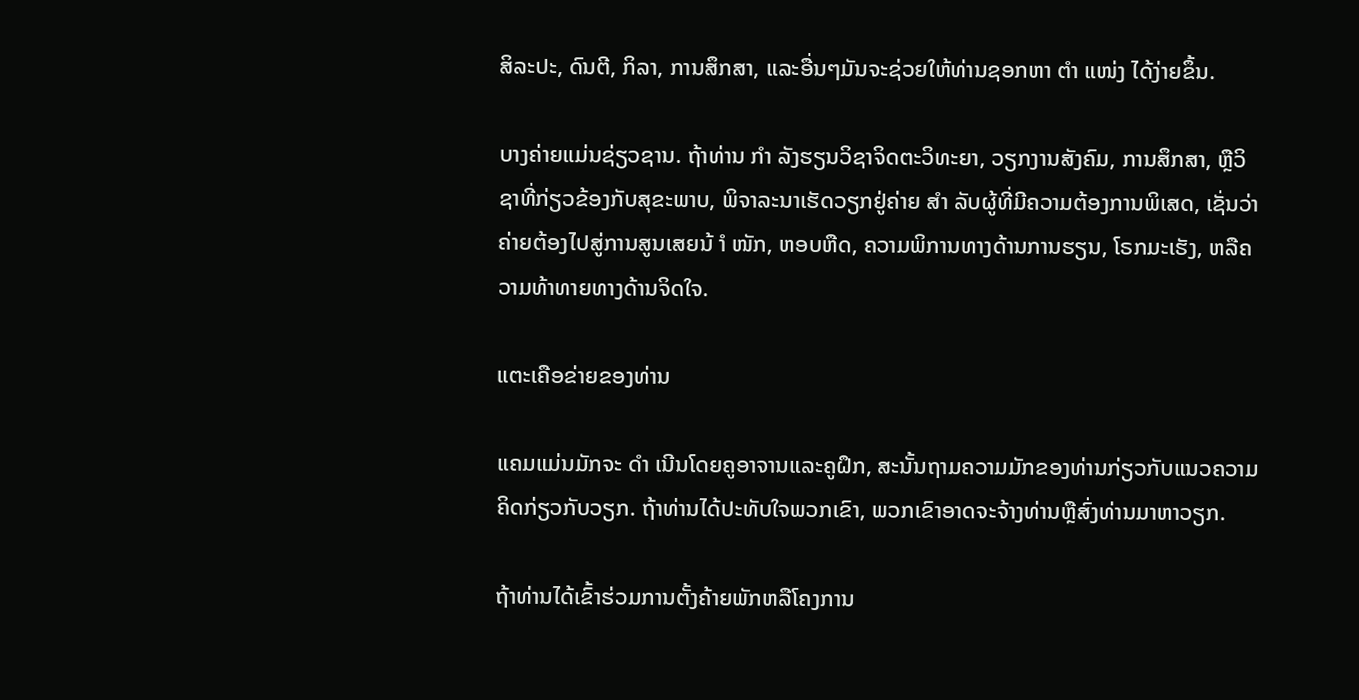ສິລະປະ, ດົນຕີ, ກິລາ, ການສຶກສາ, ແລະອື່ນໆມັນຈະຊ່ວຍໃຫ້ທ່ານຊອກຫາ ຕຳ ແໜ່ງ ໄດ້ງ່າຍຂຶ້ນ.

ບາງຄ່າຍແມ່ນຊ່ຽວຊານ. ຖ້າທ່ານ ກຳ ລັງຮຽນວິຊາຈິດຕະວິທະຍາ, ວຽກງານສັງຄົມ, ການສຶກສາ, ຫຼືວິຊາທີ່ກ່ຽວຂ້ອງກັບສຸຂະພາບ, ພິຈາລະນາເຮັດວຽກຢູ່ຄ່າຍ ສຳ ລັບຜູ້ທີ່ມີຄວາມຕ້ອງການພິເສດ, ເຊັ່ນວ່າຄ່າຍຕ້ອງໄປສູ່ການສູນເສຍນ້ ຳ ໜັກ, ຫອບຫືດ, ຄວາມພິການທາງດ້ານການຮຽນ, ໂຣກມະເຮັງ, ຫລືຄວາມທ້າທາຍທາງດ້ານຈິດໃຈ.

ແຕະເຄືອຂ່າຍຂອງທ່ານ

ແຄມແມ່ນມັກຈະ ດຳ ເນີນໂດຍຄູອາຈານແລະຄູຝຶກ, ສະນັ້ນຖາມຄວາມມັກຂອງທ່ານກ່ຽວກັບແນວຄວາມຄິດກ່ຽວກັບວຽກ. ຖ້າທ່ານໄດ້ປະທັບໃຈພວກເຂົາ, ພວກເຂົາອາດຈະຈ້າງທ່ານຫຼືສົ່ງທ່ານມາຫາວຽກ.

ຖ້າທ່ານໄດ້ເຂົ້າຮ່ວມການຕັ້ງຄ້າຍພັກຫລືໂຄງການ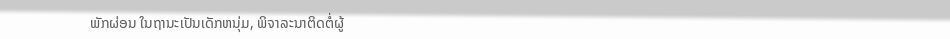ພັກຜ່ອນ ໃນຖານະເປັນເດັກຫນຸ່ມ, ພິຈາລະນາຕິດຕໍ່ຜູ້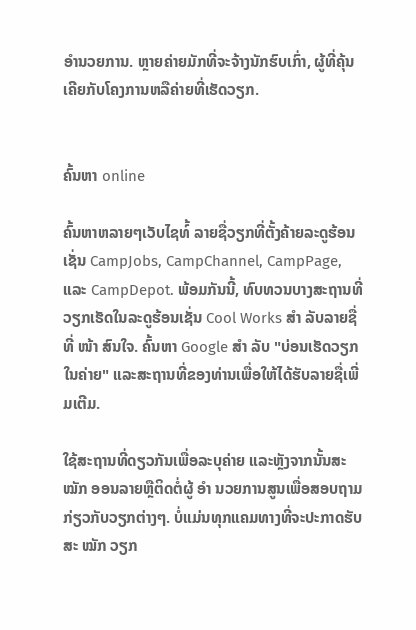ອໍານວຍການ. ຫຼາຍຄ່າຍມັກທີ່ຈະຈ້າງນັກຮົບເກົ່າ, ຜູ້ທີ່ຄຸ້ນເຄີຍກັບໂຄງການຫລືຄ່າຍທີ່ເຮັດວຽກ.


ຄົ້ນຫາ online

ຄົ້ນຫາຫລາຍໆເວັບໄຊທ໌້ ລາຍຊື່ວຽກທີ່ຕັ້ງຄ້າຍລະດູຮ້ອນເຊັ່ນ CampJobs, CampChannel, CampPage, ແລະ CampDepot. ພ້ອມກັນນີ້, ທົບທວນບາງສະຖານທີ່ວຽກເຮັດໃນລະດູຮ້ອນເຊັ່ນ Cool Works ສຳ ລັບລາຍຊື່ທີ່ ໜ້າ ສົນໃຈ. ຄົ້ນຫາ Google ສຳ ລັບ "ບ່ອນເຮັດວຽກໃນຄ່າຍ" ແລະສະຖານທີ່ຂອງທ່ານເພື່ອໃຫ້ໄດ້ຮັບລາຍຊື່ເພີ່ມເຕີມ.

ໃຊ້ສະຖານທີ່ດຽວກັນເພື່ອລະບຸຄ່າຍ ແລະຫຼັງຈາກນັ້ນສະ ໝັກ ອອນລາຍຫຼືຕິດຕໍ່ຜູ້ ອຳ ນວຍການສູນເພື່ອສອບຖາມກ່ຽວກັບວຽກຕ່າງໆ. ບໍ່ແມ່ນທຸກແຄມທາງທີ່ຈະປະກາດຮັບສະ ໝັກ ວຽກ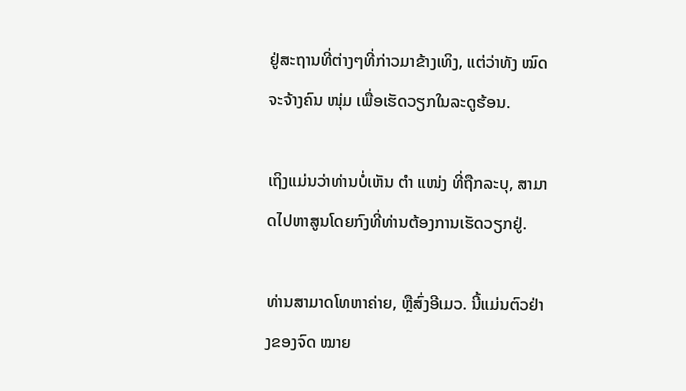ຢູ່ສະຖານທີ່ຕ່າງໆທີ່ກ່າວມາຂ້າງເທິງ, ແຕ່ວ່າທັງ ໝົດ ຈະຈ້າງຄົນ ໜຸ່ມ ເພື່ອເຮັດວຽກໃນລະດູຮ້ອນ.

ເຖິງແມ່ນວ່າທ່ານບໍ່ເຫັນ ຕຳ ແໜ່ງ ທີ່ຖືກລະບຸ, ສາມາດໄປຫາສູນໂດຍກົງທີ່ທ່ານຕ້ອງການເຮັດວຽກຢູ່.

ທ່ານສາມາດໂທຫາຄ່າຍ, ຫຼືສົ່ງອີເມວ. ນີ້ແມ່ນຕົວຢ່າງຂອງຈົດ ໝາຍ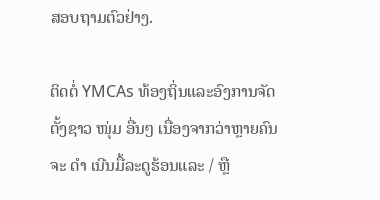ສອບຖາມຕົວຢ່າງ.

ຕິດຕໍ່ YMCAs ທ້ອງຖິ່ນແລະອົງການຈັດຕັ້ງຊາວ ໜຸ່ມ ອື່ນໆ ເນື່ອງຈາກວ່າຫຼາຍຄົນຈະ ດຳ ເນີນມື້ລະດູຮ້ອນແລະ / ຫຼື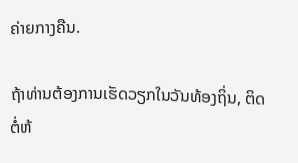ຄ່າຍກາງຄືນ.

ຖ້າທ່ານຕ້ອງການເຮັດວຽກໃນວັນທ້ອງຖິ່ນ, ຕິດຕໍ່ຫ້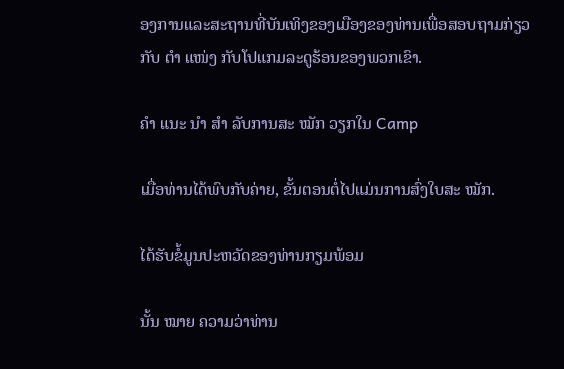ອງການແລະສະຖານທີ່ບັນເທິງຂອງເມືອງຂອງທ່ານເພື່ອສອບຖາມກ່ຽວກັບ ຕຳ ແໜ່ງ ກັບໂປແກມລະດູຮ້ອນຂອງພວກເຂົາ.

ຄຳ ແນະ ນຳ ສຳ ລັບການສະ ໝັກ ວຽກໃນ Camp

ເມື່ອທ່ານໄດ້ພົບກັບຄ່າຍ, ຂັ້ນຕອນຕໍ່ໄປແມ່ນການສົ່ງໃບສະ ໝັກ.

ໄດ້ຮັບຂໍ້ມູນປະຫວັດຂອງທ່ານກຽມພ້ອມ

ນັ້ນ ໝາຍ ຄວາມວ່າທ່ານ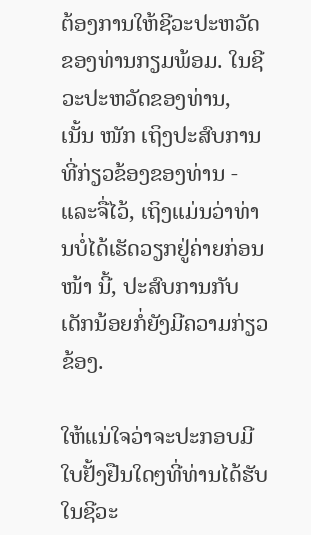ຕ້ອງການໃຫ້ຊີວະປະຫວັດຂອງທ່ານກຽມພ້ອມ. ໃນຊີວະປະຫວັດຂອງທ່ານ, ເນັ້ນ ໜັກ ເຖິງປະສົບການທີ່ກ່ຽວຂ້ອງຂອງທ່ານ - ແລະຈື່ໄວ້, ເຖິງແມ່ນວ່າທ່ານບໍ່ໄດ້ເຮັດວຽກຢູ່ຄ່າຍກ່ອນ ໜ້າ ນີ້, ປະສົບການກັບເດັກນ້ອຍກໍ່ຍັງມີຄວາມກ່ຽວຂ້ອງ.

ໃຫ້ແນ່ໃຈວ່າຈະປະກອບມີໃບຢັ້ງຢືນໃດໆທີ່ທ່ານໄດ້ຮັບໃນຊີວະ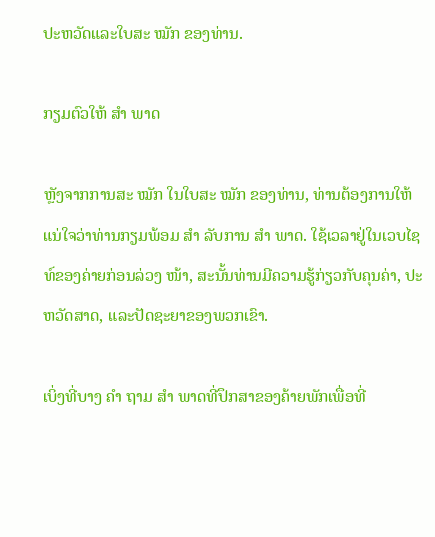ປະຫວັດແລະໃບສະ ໝັກ ຂອງທ່ານ.

ກຽມຕົວໃຫ້ ສຳ ພາດ

ຫຼັງຈາກການສະ ໝັກ ໃນໃບສະ ໝັກ ຂອງທ່ານ, ທ່ານຕ້ອງການໃຫ້ແນ່ໃຈວ່າທ່ານກຽມພ້ອມ ສຳ ລັບການ ສຳ ພາດ. ໃຊ້ເວລາຢູ່ໃນເວບໄຊທ໌ຂອງຄ່າຍກ່ອນລ່ວງ ໜ້າ, ສະນັ້ນທ່ານມີຄວາມຮູ້ກ່ຽວກັບຄຸນຄ່າ, ປະຫວັດສາດ, ແລະປັດຊະຍາຂອງພວກເຂົາ.

ເບິ່ງທີ່ບາງ ຄຳ ຖາມ ສຳ ພາດທີ່ປຶກສາຂອງຄ້າຍພັກເພື່ອທີ່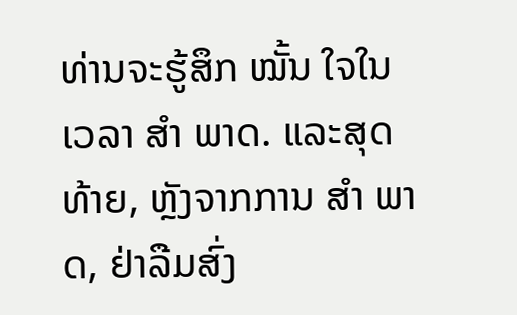ທ່ານຈະຮູ້ສຶກ ໝັ້ນ ໃຈໃນເວລາ ສຳ ພາດ. ແລະສຸດທ້າຍ, ຫຼັງຈາກການ ສຳ ພາດ, ຢ່າລືມສົ່ງ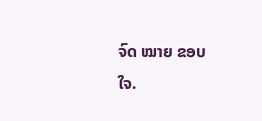ຈົດ ໝາຍ ຂອບໃຈ.